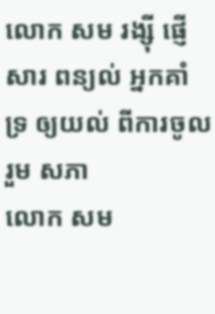លោក សម រង្ស៊ី ផ្ញើសារ ពន្យល់ អ្នកគាំទ្រ ឲ្យយល់ ពីការចូលរួម សភា
លោក សម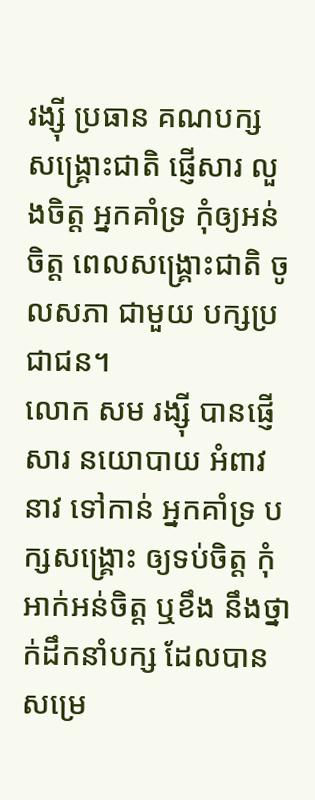រង្ស៊ី ប្រធាន គណបក្ស សង្គ្រោះជាតិ ផ្ញើសារ លួងចិត្ត អ្នកគាំទ្រ កុំឲ្យអន់ចិត្ត ពេលសង្គ្រោះជាតិ ចូលសភា ជាមួយ បក្សប្រជាជន។
លោក សម រង្ស៊ី បានផ្ញើសារ នយោបាយ អំពាវនាវ ទៅកាន់ អ្នកគាំទ្រ បក្សសង្គ្រោះ ឲ្យទប់ចិត្ត កុំអាក់អន់ចិត្ត ឬខឹង នឹងថ្នាក់ដឹកនាំបក្ស ដែលបាន សម្រេ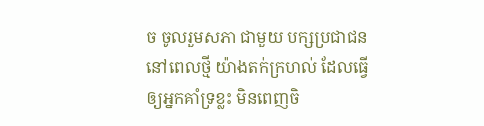ច ចូលរួមសភា ជាមួយ បក្សប្រជាជន នៅពេលថ្មី យ៉ាងតក់ក្រហល់ ដែលធ្វើ ឲ្យអ្នកគាំទ្រខ្លះ មិនពេញចិ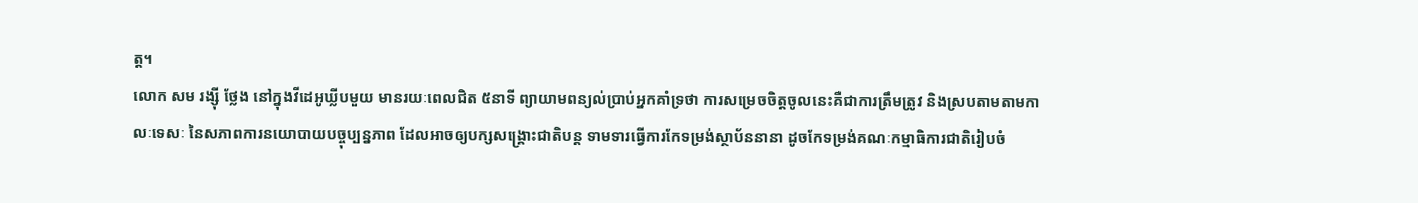ត្ត។
លោក សម រង្ស៊ី ថ្លែង នៅក្នុងវីដេអូឃ្លីបមួយ មានរយៈពេលជិត ៥នាទី ព្យាយាមពន្យល់ប្រាប់អ្នកគាំទ្រថា ការសម្រេចចិត្តចូលនេះគឺជាការត្រឹមត្រូវ និងស្របតាមតាមកាលៈទេសៈ នៃសភាពការនយោបាយបច្ចុប្បន្នភាព ដែលអាចឲ្យបក្សសង្គ្រោះជាតិបន្ត ទាមទារធ្វើការកែទម្រង់ស្ថាប័ននានា ដូចកែទម្រង់គណៈកម្មាធិការជាតិរៀបចំ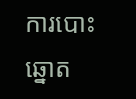ការបោះឆ្នោត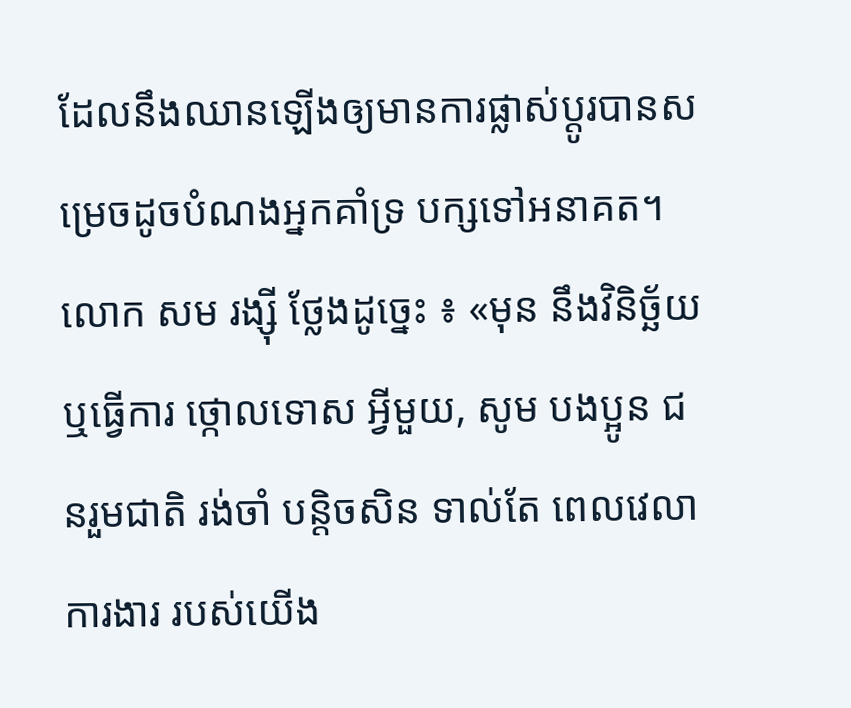ដែលនឹងឈានឡើងឲ្យមានការផ្លាស់ប្ដូរបានសម្រេចដូចបំណងអ្នកគាំទ្រ បក្សទៅអនាគត។
លោក សម រង្ស៊ី ថ្លែងដូច្នេះ ៖ «មុន នឹងវិនិច្ឆ័យ ឬធ្វើការ ថ្កោលទោស អ្វីមួយ, សូម បងប្អូន ជនរួមជាតិ រង់ចាំ បន្តិចសិន ទាល់តែ ពេលវេលា ការងារ របស់យើង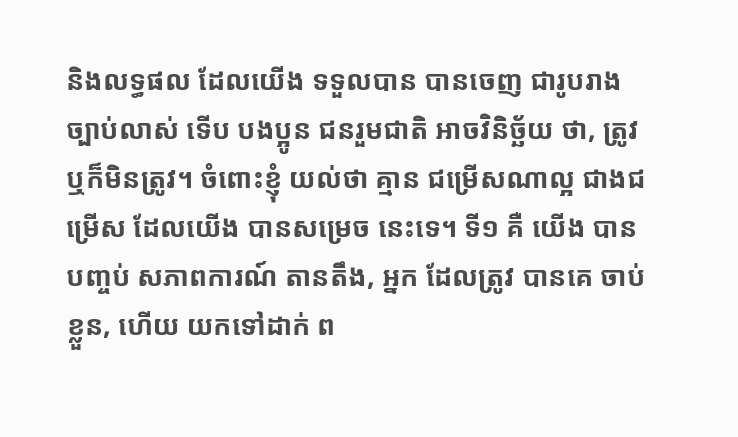និងលទ្ធផល ដែលយើង ទទួលបាន បានចេញ ជារូបរាង ច្បាប់លាស់ ទើប បងប្អូន ជនរួមជាតិ អាចវិនិច្ឆ័យ ថា, ត្រូវ ឬក៏មិនត្រូវ។ ចំពោះខ្ញុំ យល់ថា គ្មាន ជម្រើសណាល្អ ជាងជម្រើស ដែលយើង បានសម្រេច នេះទេ។ ទី១ គឺ យើង បានបញ្ចប់ សភាពការណ៍ តានតឹង, អ្នក ដែលត្រូវ បានគេ ចាប់ខ្លួន, ហើយ យកទៅដាក់ ព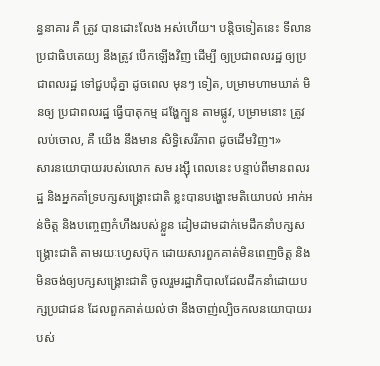ន្ធនាគារ គឺ ត្រូវ បានដោះលែង អស់ហើយ។ បន្តិចទៀតនេះ ទីលាន ប្រជាធិបតេយ្យ នឹងត្រូវ បើកឡើងវិញ ដើម្បី ឲ្យប្រជាពលរដ្ឋ ឲ្យប្រជាពលរដ្ឋ ទៅជួបជុំគ្នា ដូចពេល មុនៗ ទៀត, បម្រាមហាមឃាត់ មិនឲ្យ ប្រជាពលរដ្ឋ ធ្វើបាតុកម្ម ដង្ហែក្បួន តាមផ្លូវ, បម្រាមនោះ ត្រូវ លប់ចោល, គឺ យើង នឹងមាន សិទ្ធិសេរីភាព ដូចដើមវិញ។»
សារនយោបាយរបស់លោក សម រង្ស៊ី ពេលនេះ បន្ទាប់ពីមានពលរដ្ឋ និងអ្នកគាំទ្របក្សសង្គ្រោះជាតិ ខ្លះបានបង្ហោះមតិយោបល់ អាក់អន់ចិត្ត និងបញ្ចេញកំហឹងរបស់ខ្លួន ដៀមដាមដាក់មេដឹកនាំបក្សសង្គ្រោះជាតិ តាមរយៈហ្វេសប៊ុក ដោយសារពួកគាត់មិនពេញចិត្ត និងមិនចង់ឲ្យបក្សសង្គ្រោះជាតិ ចូលរួមរដ្ឋាភិបាលដែលដឹកនាំដោយបក្សប្រជាជន ដែលពួកគាត់យល់ថា នឹងចាញ់ល្បិចកលនយោបាយរបស់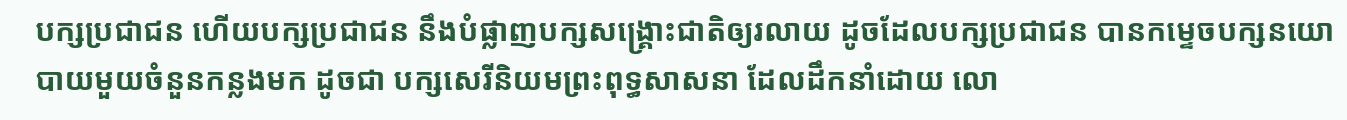បក្សប្រជាជន ហើយបក្សប្រជាជន នឹងបំផ្លាញបក្សសង្គ្រោះជាតិឲ្យរលាយ ដូចដែលបក្សប្រជាជន បានកម្ទេចបក្សនយោបាយមួយចំនួនកន្លងមក ដូចជា បក្សសេរីនិយមព្រះពុទ្ធសាសនា ដែលដឹកនាំដោយ លោ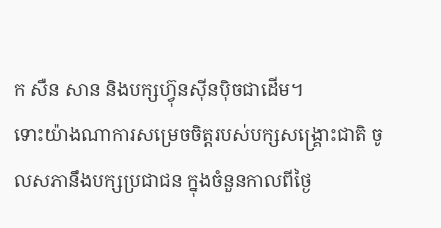ក សឺន សាន និងបក្សហ៊្វុនស៊ីនប៉ិចជាដើម។
ទោះយ៉ាងណាការសម្រេចចិត្តរបស់បក្សសង្គ្រោះជាតិ ចូលសភានឹងបក្សប្រជាជន ក្នុងចំនួនកាលពីថ្ងៃ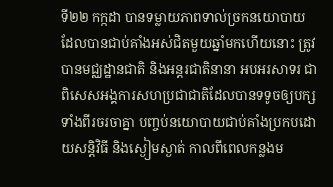ទី២២ កក្កដា បានទម្លាយភាពទាល់ច្រកនយោបាយ ដែលបានជាប់គាំងអស់ជិតមួយឆ្នាំមកហើយនោះ ត្រូវបានមជ្ឈដ្ឋានជាតិ និងអន្តរជាតិនានា អបអរសាទរ ជាពិសេសអង្គការសហប្រជាជាតិដែលបានទទូចឲ្យបក្សទាំងពីរចរចាគ្នា បញ្ចប់នយោបាយជាប់គាំងប្រកបដោយសន្តិវិធី និងស្ងៀមស្ងាត់ កាលពីពេលកន្លងម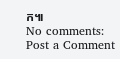ក៕
No comments:
Post a Comment